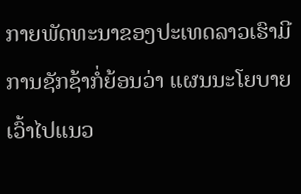ກາຍພັດທະນາຂອງປະເທດລາວເຮົາມີການຊັກຊ້າກໍ່ຍ້ອນວ່າ ແຜນນະໂຍບາຍ ເວົ້າໄປແນວ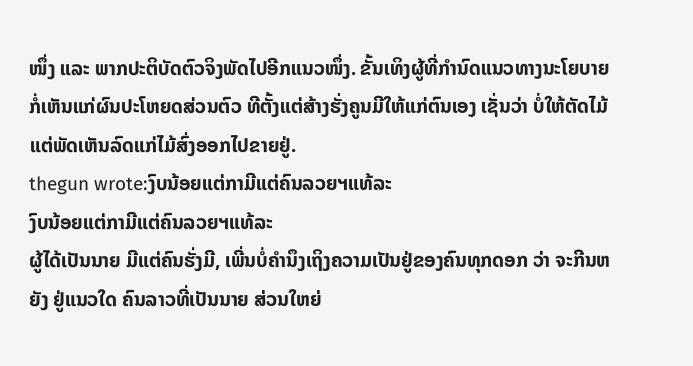ໜຶ່ງ ແລະ ພາກປະຕິບັດຕົວຈິງພັດໄປອີກແນວໜຶ່ງ. ຂັ້ນເທິງຜູ້ທີ່ກຳນົດແນວທາງນະໂຍບາຍກໍ່ເຫັນແກ່ຜົນປະໂຫຍດສ່ວນຕົວ ທີຕັ້ງແຕ່ສ້າງຮັ່ງຄູນມີໃຫ້ແກ່ຕົນເອງ ເຊັ່ນວ່າ ບໍ່ໃຫ້ຕັດໄມ້ ແຕ່ພັດເຫັນລົດແກ່ໄມ້ສົ່ງອອກໄປຂາຍຢູ່.
thegun wrote:ງົບນ້ອຍແຕ່ກາມີແຕ່ຄົນລວຍຯແທ້ລະ
ງົບນ້ອຍແຕ່ກາມີແຕ່ຄົນລວຍຯແທ້ລະ
ຜູ້ໄດ້ເປັນນາຍ ມີແຕ່ຄົນຮັ່ງມີ, ເພີ່ນບໍ່ຄຳນຶງເຖິງຄວາມເປັນຢູ່ຂອງຄົນທຸກດອກ ວ່າ ຈະກີນຫຍັງ ຢູ່ແນວໃດ ຄົນລາວທີ່ເປັນນາຍ ສ່ວນໃຫຍ່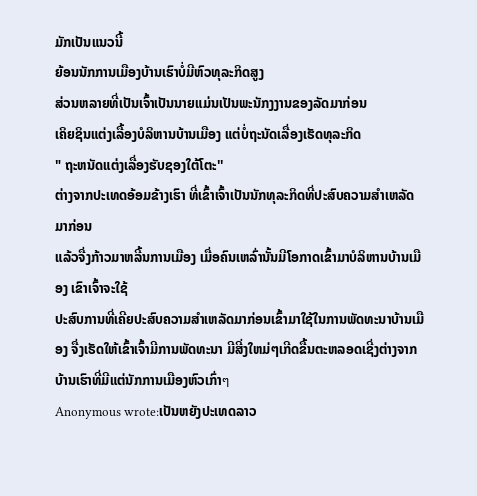ມັກເປັນແນວນີ້
ຍ້ອນນັກການເມືອງບ້ານເຮົາບໍ່ມີຫົວທຸລະກິດສູງ
ສ່ວນຫລາຍທີ່ເປັນເຈົ້າເປັນນາຍແມ່ນເປັນພະນັກງງານຂອງລັດມາກ່ອນ
ເຄິຍຊິນແຕ່ງເລື້ອງບໍລິຫານບ້ານເມືອງ ແຕ່ບໍ່ຖະນັດເລື່ອງເຮັດທຸລະກິດ
" ຖະຫນັດແຕ່ງເລື່ອງຮັບຊອງໃຕ້ໂຕະ''
ຕ່າງຈາກປະເທດອ້ອມຂ້າງເຮົາ ທີ່ເຂົ້າເຈົ້າເປັນນັກທຸລະກິດທີ່ປະສົບຄວາມສຳເຫລັດມາກ່ອນ
ແລ້ວຈື່ງກ້າວມາຫລີ້ນການເມືອງ ເມື່ອຄົນເຫລົ່ານັ້ນມີໂອກາດເຂົ້າມາບໍລິຫານບ້ານເມືອງ ເຂົາເຈົ້າຈະໃຊ້
ປະສົບການທີ່ເຄີຍປະສົບຄວາມສຳເຫລັດມາກ່ອນເຂົ້າມາໃຊ້ໃນການພັດທະນາບ້ານເມືອງ ຈື່ງເຮັດໃຫ້ເຂົ້າເຈົ້າມີການພັດທະນາ ມີສີ່ງໃຫມ່ໆເກີດຂື້ນຕະຫລອດເຊີ່ງຕ່າງຈາກບ້ານເຮົາທີ່ມີແຕ່ນັກການເມືອງຫົວເກົ່າๆ
Anonymous wrote:ເປັນຫຍັງປະເທດລາວ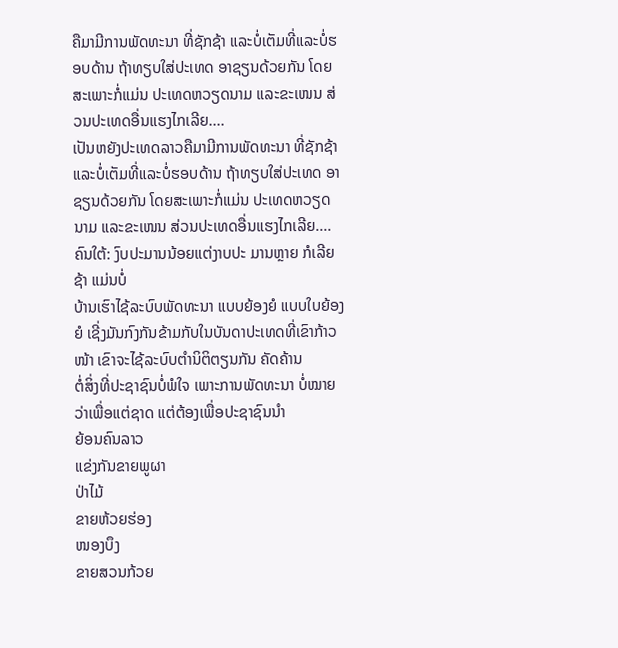ຄືມາມີການພັດທະນາ ທີ່ຊັກຊ້າ ແລະບໍ່ເຕັມທີ່ແລະບໍ່ຮອບດ້ານ ຖ້າທຽບໃສ່ປະເທດ ອາຊຽນດ້ວຍກັນ ໂດຍສະເພາະກໍ່ແມ່ນ ປະເທດຫວຽດນາມ ແລະຂະເໜນ ສ່ວນປະເທດອື່ນແຮງໄກເລີຍ....
ເປັນຫຍັງປະເທດລາວຄືມາມີການພັດທະນາ ທີ່ຊັກຊ້າ ແລະບໍ່ເຕັມທີ່ແລະບໍ່ຮອບດ້ານ ຖ້າທຽບໃສ່ປະເທດ ອາຊຽນດ້ວຍກັນ ໂດຍສະເພາະກໍ່ແມ່ນ ປະເທດຫວຽດນາມ ແລະຂະເໜນ ສ່ວນປະເທດອື່ນແຮງໄກເລີຍ....
ຄົນໃຕ້: ງົບປະມານນ້ອຍແຕ່ງາບປະ ມານຫຼາຍ ກໍເລີຍຊ້າ ແມ່ນບໍ່
ບ້ານເຮົາໄຊ້ລະບົບພັດທະນາ ແບບຍ້ອງຍໍ ແບບໃບຍ້ອງຍໍ ເຊີ່ງມັນກົງກັນຂ້າມກັບໃນບັນດາປະເທດທີ່ເຂົາກ້າວໜ້າ ເຂົາຈະໄຊ້ລະບົບຕຳນິຕິຕຽນກັນ ຄັດຄ້ານ
ຕໍ່ສິ່ງທີ່ປະຊາຊົນບໍ່ພໍໃຈ ເພາະການພັດທະນາ ບໍ່ໝາຍວ່າເພື່ອແຕ່ຊາດ ແຕ່ຕ້ອງເພື່ອປະຊາຊົນນຳ
ຍ້ອນຄົນລາວ
ແຂ່ງກັນຂາຍພູຜາ
ປ່າໄມ້
ຂາຍຫ້ວຍຮ່ອງ
ໜອງບຶງ
ຂາຍສວນກ້ວຍ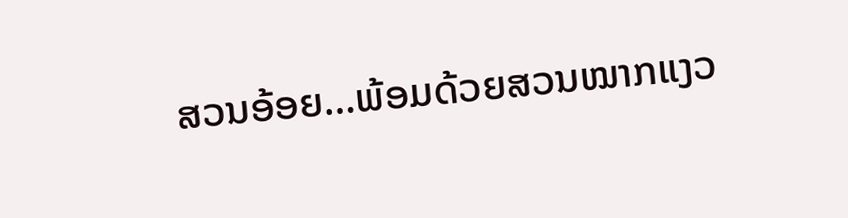ສວນອ້ອຍ…ພ້ອມດ້ວຍສວນໝາກແງວ